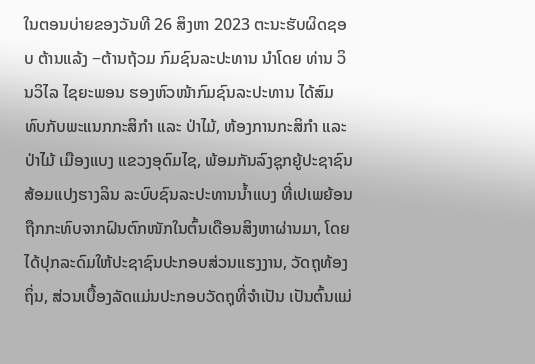ໃນຕອນບ່າຍຂອງວັນທີ 26 ສິງຫາ 2023 ຕະນະຮັບຜິດຊອບ ຕ້ານແລ້ງ −ຕ້ານຖ້ວມ ກົມຊົນລະປະທານ ນໍາໂດຍ ທ່ານ ວິນວິໄລ ໄຊຍະພອນ ຮອງຫົວໜ້າກົມຊົນລະປະທານ ໄດ້ສົມທົບກັບພະແນກກະສິກໍາ ແລະ ປ່າໄມ້, ຫ້ອງການກະສິກຳ ແລະ ປ່າໄມ້ ເມືອງແບງ ແຂວງອຸດົມໄຊ, ພ້ອມກັນລົງຊຸກຍູ້ປະຊາຊົນ ສ້ອມແປງຮາງລິນ ລະບົບຊົນລະປະທານນໍ້າແບງ ທີ່ເປເພຍ້ອນຖືກກະທົບຈາກຝົນຕົກໜັກໃນຕົ້ນເດືອນສິງຫາຜ່ານມາ, ໂດຍໄດ້ປຸກລະດົມໃຫ້ປະຊາຊົນປະກອບສ່ວນແຮງງານ, ວັດຖຸທ້ອງຖິ່ນ, ສ່ວນເບື້ອງລັດແມ່ນປະກອບວັດຖຸທີ່ຈຳເປັນ ເປັນຕົ້ນແມ່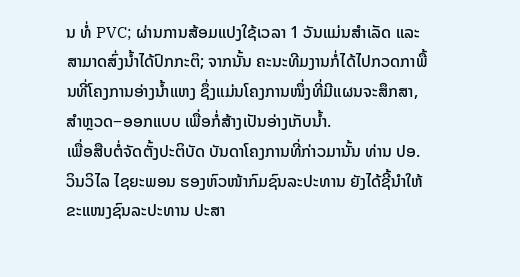ນ ທໍ່ PVC; ຜ່ານການສ້ອມແປງໃຊ້ເວລາ 1 ວັນແມ່ນສຳເລັດ ແລະ ສາມາດສົ່ງນໍ້າໄດ້ປົກກະຕິ; ຈາກນັ້ນ ຄະນະທີມງານກໍ່ໄດ້ໄປກວດກາພື້ນທີ່ໂຄງການອ່າງນໍ້າແຫງ ຊຶ່ງແມ່ນໂຄງການໜຶ່ງທີ່ມີແຜນຈະສຶກສາ, ສຳຫຼວດ−ອອກແບບ ເພື່ອກໍ່ສ້າງເປັນອ່າງເກັບນໍ້າ.
ເພື່ອສືບຕໍ່ຈັດຕັ້ງປະຕິບັດ ບັນດາໂຄງການທີ່ກ່າວມານັ້ນ ທ່ານ ປອ. ວິນວິໄລ ໄຊຍະພອນ ຮອງຫົວໜ້າກົມຊົນລະປະທານ ຍັງໄດ້ຊີ້ນໍາໃຫ້ຂະແໜງຊົນລະປະທານ ປະສາ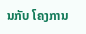ນກັບ ໂຄງການ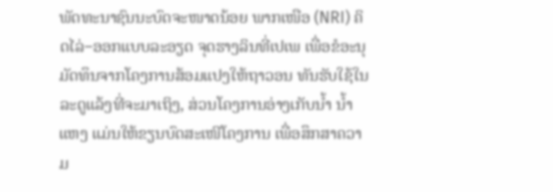ພັດທະນາຊົນນະບົດຈະໜາດນ້ອຍ ພາກເໜືອ (NRI) ຄິດໄລ່−ອອກແບບລະອຽດ ຈຸດຮາງລິນທີ່ເປເພ ເພື່ອຂໍອະນຸມັດທຶນຈາກໂຄງການສ້ອມແປງໃຫ້ຖາວອນ ທັນຮັບໃຊ້ໃນລະດູແລ້ງທີ່ຈະມາເຖິງ, ສ່ວນໂຄງການອ່າງເກັບນໍ້າ ນໍ້າແຫງ ແມ່ນໃຫ້ຂຽນບົດສະເໜີໂຄງການ ເພື່ອສຶກສາຄວາມ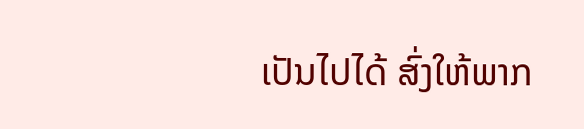ເປັນໄປໄດ້ ສົ່ງໃຫ້ພາກ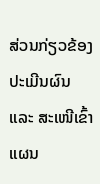ສ່ວນກ່ຽວຂ້ອງປະເມີນຜົນ ແລະ ສະເໜີເຂົ້າແຜນ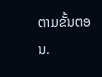ຕາມຂັ້ນຕອນ.